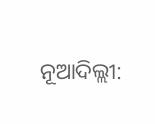ନୂଆଦିଲ୍ଲୀ: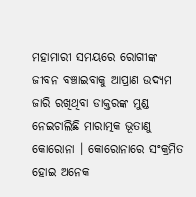ମହାମାରୀ ସମୟରେ ରୋଗୀଙ୍କ ଜୀବନ ବଞ୍ଚାଇବାକୁ ଆପ୍ରାଣ ଉଦ୍ୟମ ଜାରି ରଖିଥିବା ଡାକ୍ତରଙ୍କ ମୁଣ୍ଡ ନେଇଚାଲିଛି ମାରାତ୍ମକ ଭୂତାଣୁ କୋରୋନା । କୋରୋନାରେ ସଂକ୍ରମିତ ହୋଇ ଅନେକ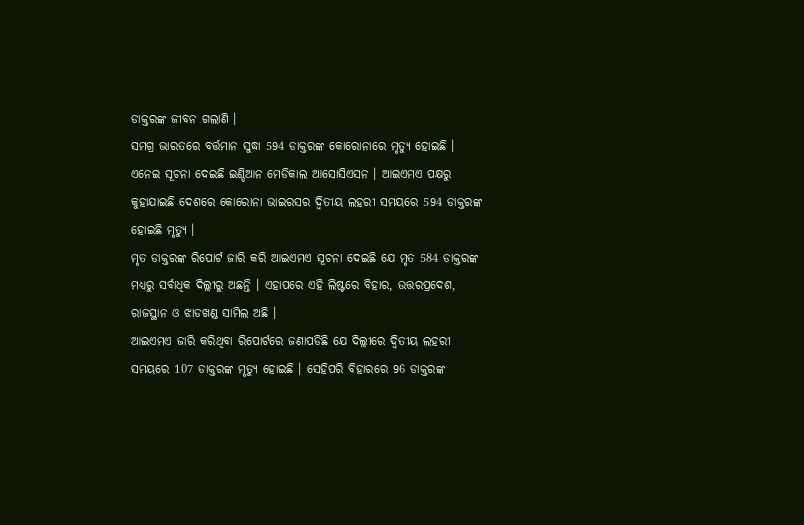ଡାକ୍ତରଙ୍କ ଜୀବନ ଗଲାଣି ।
ସମଗ୍ର ଭାରତରେ ବର୍ତ୍ତମାନ ସୁଦ୍ଧା 594 ଡାକ୍ତରଙ୍କ କୋରୋନାରେ ମୃତ୍ୟୁ ହୋଇଛି । ଏନେଇ ସୂଚନା ଦେଇଛି ଇଣ୍ଡିଆନ ମେଡିକାଲ ଆସୋସିଏସନ । ଆଇଏମଏ ପକ୍ଷରୁ କୁହାଯାଇଛି ଦେଶରେ କୋରୋନା ଭାଇରସର ଦ୍ବିତୀୟ ଲହରୀ ସମୟରେ 594 ଡାକ୍ତରଙ୍କ ହୋଇଛି ମୃତ୍ୟୁ ।
ମୃତ ଡାକ୍ତରଙ୍କ ରିପୋର୍ଟ ଜାରି କରି ଆଇଏମଏ ସୂଚନା ଦେଇଛି ଯେ ମୃତ 584 ଡାକ୍ତରଙ୍କ ମଧ୍ୟରୁ ସର୍ବାଧିକ ଦିଲ୍ଲୀରୁ ଅଛନ୍ତି । ଏହାପରେ ଏହି ଲିଷ୍ଟରେ ବିହାର, ଉତ୍ତରପ୍ରଦେଶ, ରାଜସ୍ଥାନ ଓ ଝାଡଖଣ୍ଡ ସାମିଲ ଅଛି ।
ଆଇଏମଏ ଜାରି କରିଥିବା ରିପୋର୍ଟରେ ଜଣାପଡିଛି ଯେ ଦିଲ୍ଲୀରେ ଦ୍ବିତୀୟ ଲହରୀ ସମୟରେ 107 ଡାକ୍ତରଙ୍କ ମୃତ୍ୟୁ ହୋଇଛି । ସେହିପରି ବିହାରରେ 96 ଡାକ୍ତରଙ୍କ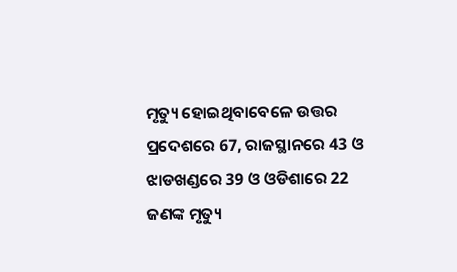ମୃତ୍ୟୁ ହୋଇଥିବାବେଳେ ଉତ୍ତର ପ୍ରଦେଶରେ 67, ରାଜସ୍ଥାନରେ 43 ଓ ଝାଡଖଣ୍ଡରେ 39 ଓ ଓଡିଶାରେ 22 ଜଣଙ୍କ ମୃତ୍ୟୁ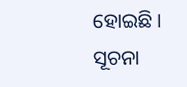ହୋଇଛି ।
ସୂଚନା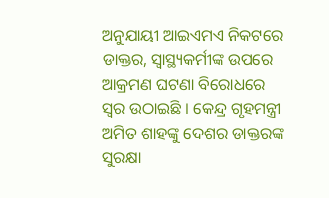ଅନୁଯାୟୀ ଆଇଏମଏ ନିକଟରେ ଡାକ୍ତର, ସ୍ବାସ୍ଥ୍ୟକର୍ମୀଙ୍କ ଉପରେ ଆକ୍ରମଣ ଘଟଣା ବିରୋଧରେ ସ୍ବର ଉଠାଇଛି । କେନ୍ଦ୍ର ଗୃହମନ୍ତ୍ରୀ ଅମିତ ଶାହଙ୍କୁ ଦେଶର ଡାକ୍ତରଙ୍କ ସୁରକ୍ଷା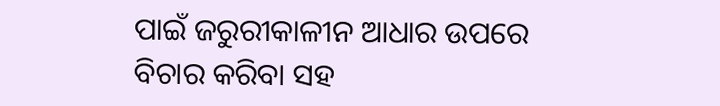ପାଇଁ ଜରୁରୀକାଳୀନ ଆଧାର ଉପରେ ବିଚାର କରିବା ସହ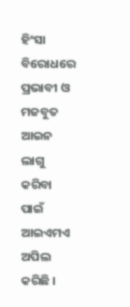ହିଂସା ବିରୋଧରେ ପ୍ରଭାବୀ ଓ ମଜବୁତ ଆଇନ ଲାଗୁ କରିବା ପାଇଁ ଆଇଏମଏ ଅପିଲ କରିଛି ।